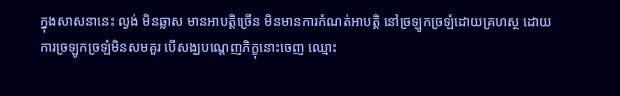ក្នុងសាសនានេះ ល្ងង់ មិនឆ្លាស មានអាបត្តិច្រើន មិនមានការកំណត់អាបត្តិ នៅច្រឡូកច្រឡំដោយគ្រហស្ថ ដោយការច្រឡូកច្រឡំមិនសមគួរ បើសង្ឃបណ្តេញភិក្ខុនោះចេញ ឈ្មោះ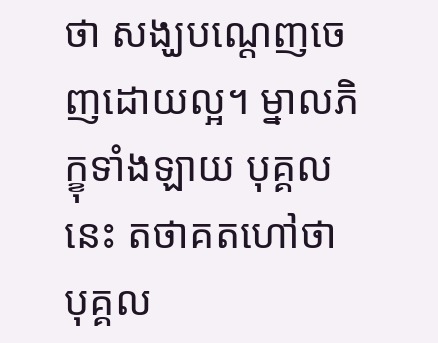ថា សង្ឃបណ្តេញចេញដោយល្អ។ ម្នាលភិក្ខុទាំងឡាយ បុគ្គលនេះ តថាគតហៅថា បុគ្គល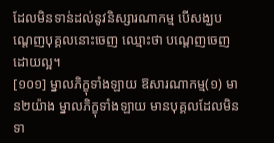ដែលមិនទាន់ដល់នូវនិស្សារណាកម្ម បើសង្ឃបណ្តេញបុគ្គលនោះចេញ ឈ្មោះថា បណ្តេញចេញដោយល្អ។
[១០១] ម្នាលភិក្ខុទាំងឡាយ ឱសារណាកម្ម(១) មាន២យ៉ាង ម្នាលភិក្ខុទាំងឡាយ មានបុគ្គលដែលមិនទា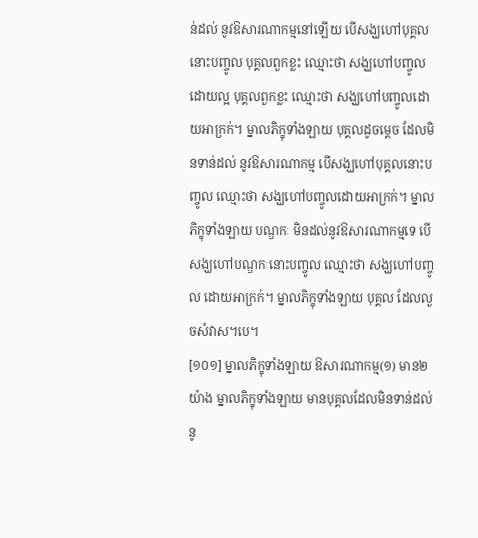ន់ដល់ នូវឱសារណាកម្មនៅឡើយ បើសង្ឃហៅបុគ្គលនោះបញ្ចូល បុគ្គលពួកខ្លះ ឈ្មោះថា សង្ឃហៅបញ្ចូលដោយល្អ បុគ្គលពួកខ្លះ ឈ្មោះថា សង្ឃហៅបញ្ចូលដោយអាក្រក់។ ម្នាលភិក្ខុទាំងឡាយ បុគ្គលដូចម្តេច ដែលមិនទាន់ដល់ នូវឱសារណាកម្ម បើសង្ឃហៅបុគ្គលនោះបញ្ចូល ឈ្មោះថា សង្ឃហៅបញ្ចូលដោយអាក្រក់។ ម្នាលភិក្ខុទាំងឡាយ បណ្ឌកៈ មិនដល់នូវឱសារណាកម្មទេ បើសង្ឃហៅបណ្ឌកៈនោះបញ្ចូល ឈ្មោះថា សង្ឃហៅបញ្ចូល ដោយអាក្រក់។ ម្នាលភិក្ខុទាំងឡាយ បុគ្គល ដែលលួចសំវាស។បេ។
[១០១] ម្នាលភិក្ខុទាំងឡាយ ឱសារណាកម្ម(១) មាន២យ៉ាង ម្នាលភិក្ខុទាំងឡាយ មានបុគ្គលដែលមិនទាន់ដល់ នូ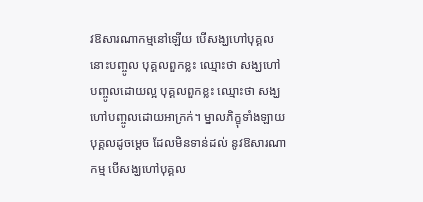វឱសារណាកម្មនៅឡើយ បើសង្ឃហៅបុគ្គលនោះបញ្ចូល បុគ្គលពួកខ្លះ ឈ្មោះថា សង្ឃហៅបញ្ចូលដោយល្អ បុគ្គលពួកខ្លះ ឈ្មោះថា សង្ឃហៅបញ្ចូលដោយអាក្រក់។ ម្នាលភិក្ខុទាំងឡាយ បុគ្គលដូចម្តេច ដែលមិនទាន់ដល់ នូវឱសារណាកម្ម បើសង្ឃហៅបុគ្គល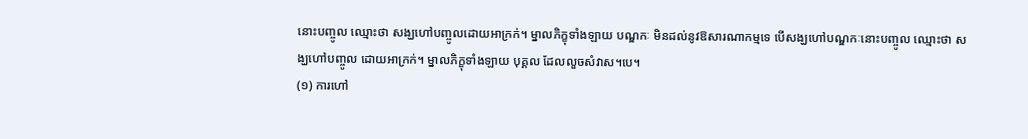នោះបញ្ចូល ឈ្មោះថា សង្ឃហៅបញ្ចូលដោយអាក្រក់។ ម្នាលភិក្ខុទាំងឡាយ បណ្ឌកៈ មិនដល់នូវឱសារណាកម្មទេ បើសង្ឃហៅបណ្ឌកៈនោះបញ្ចូល ឈ្មោះថា សង្ឃហៅបញ្ចូល ដោយអាក្រក់។ ម្នាលភិក្ខុទាំងឡាយ បុគ្គល ដែលលួចសំវាស។បេ។
(១) ការហៅ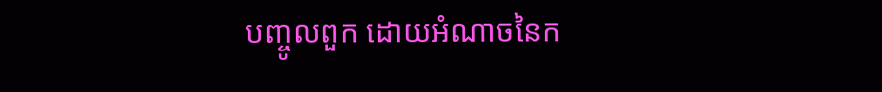បញ្ចូលពួក ដោយអំណាចនៃក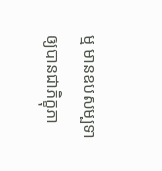ម្ម មានឧបសម្បទា ឲ្យបានជាភិក្ខុភា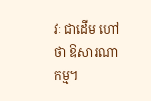វៈ ជាដើម ហៅថា ឱសារណាកម្ម។